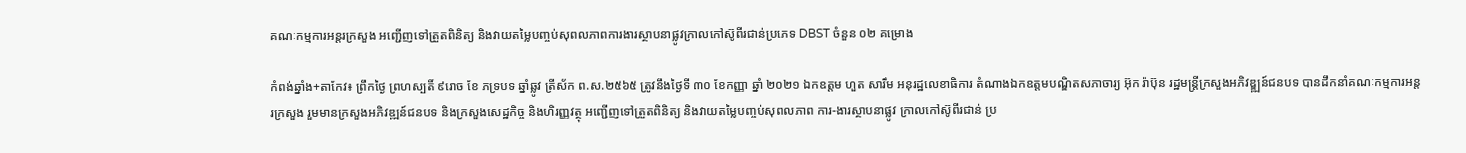គណៈកម្មការអន្តរក្រសួង អញ្ជើញទៅត្រួតពិនិត្យ និងវាយតម្លៃបញ្ចប់សុពលភាពការងារស្ថាបនាផ្លូវក្រាលកៅស៊ូពីរជាន់ប្រភេទ DBST ចំនួន ០២ គម្រោង

កំពង់ឆ្នាំង+តាកែវ៖ ព្រឹកថ្ងៃ ព្រហស្បតិ៍ ៩រោច ខែ ភទ្របទ ឆ្នាំឆ្លូវ ត្រីស័ក ព.ស.២៥៦៥ ត្រូវនឹងថ្ងៃទី ៣០ ខែកញ្ញា ឆ្នាំ ២០២១ ឯកឧត្តម ហួត សារឹម អនុរដ្ឋលេខាធិការ តំណាងឯកឧត្តមបណ្ឌិតសភាចារ្យ អ៊ុក រ៉ាប៊ុន រដ្ឋមន្ត្រីក្រសួងអភិវឌ្ឌ្ឍន៍ជនបទ បានដឹកនាំគណៈកម្មការអន្តរក្រសួង រួមមានក្រសួងអភិវឌ្ឍន៍ជនបទ និងក្រសួងសេដ្ឋកិច្ច និងហិរញ្ញវត្ថុ អញ្ជើញទៅត្រួតពិនិត្យ និងវាយតម្លៃបញ្ចប់សុពលភាព ការ-ងារស្ថាបនាផ្លូវ ក្រាលកៅស៊ូពីរជាន់ ប្រ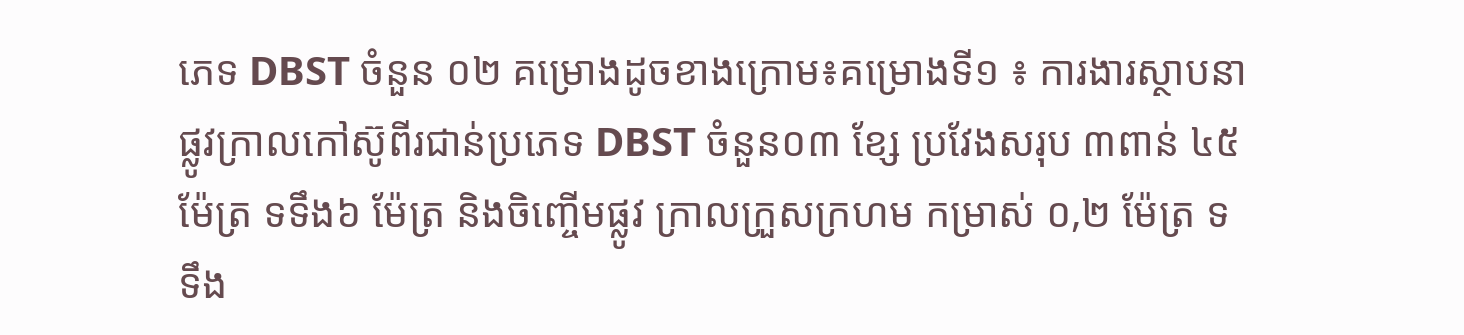ភេទ DBST ចំនួន ០២ គម្រោងដូចខាងក្រោម៖គម្រោងទី១ ៖ ការងារស្ថាបនាផ្លូវក្រាលកៅស៊ូពីរជាន់ប្រភេទ DBST ចំនួន០៣ ខ្សែ ប្រវែងសរុប ៣ពាន់ ៤៥ ម៉ែត្រ ទទឹង៦ ម៉ែត្រ និងចិញ្ចើមផ្លូវ ក្រាលក្រួសក្រហម កម្រាស់ ០,២ ម៉ែត្រ ទទឹង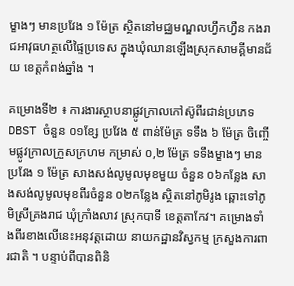ម្ខាងៗ មានប្រវែង ១ ម៉ែត្រ ស្ថិតនៅមជ្ឈមណ្ឌលហ្វឹកហ្វឺន កងរាជអាវុធហត្ថលើផ្ទៃប្រទេស ក្នុងឃុំឈានឡើងស្រុកសាមគ្គីមានជ័យ ខេត្តកំពង់ឆ្នាំង ។

គម្រោងទី២ ៖ ការងារស្ថាបនាផ្លូវក្រាលកៅស៊ូពីរជាន់ប្រភេទ DBST ចំនួន ០១ខ្សែ ប្រវែង ៥ ពាន់ម៉ែត្រ ទទឹង ៦ ម៉ែត្រ ចិញ្ចើមផ្លូវក្រាលក្រួសក្រហម កម្រាស់ ០,២ ម៉ែត្រ ទទឹងម្ខាងៗ មានប្រវែង ១ ម៉ែត្រ សាងសង់លូមូលមុខមួយ ចំនួន ០៦កន្លែង សាងសង់លូមូលមុខពីរចំនួន ០២កន្លែង ស្ថិតនៅភូមិរូង ឆ្ពោះទៅភូមិស្រីគ្រងរាជ ឃុំក្រាំងលាវ ស្រុកបាទី ខេត្តតាកែវ។ គម្រោងទាំងពីរខាងលើនេះអនុវត្តដោយ នាយកដ្ឋានវិស្វកម្ម ក្រសួងការពារជាតិ ។ បន្ទាប់ពីបានពិនិ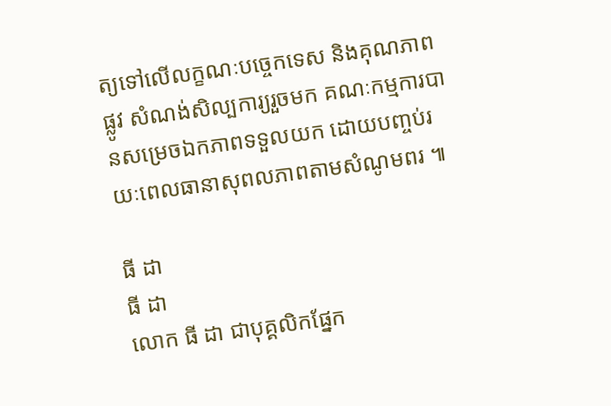ត្យទៅលើលក្ខណៈបច្ចេកទេស និងគុណភាពផ្លូវ សំណង់សិល្បការ្យរួចមក គណៈកម្មការបានសម្រេចឯកភាពទទួលយក ដោយបញ្ចប់រយៈពេលធានាសុពលភាពតាមសំណូមពរ ៕

ធី ដា
ធី ដា
លោក ធី ដា ជាបុគ្គលិកផ្នែក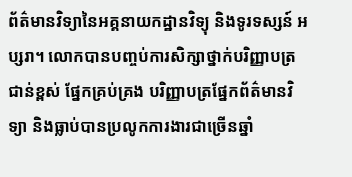ព័ត៌មានវិទ្យានៃអគ្គនាយកដ្ឋានវិទ្យុ និងទូរទស្សន៍ អប្សរា។ លោកបានបញ្ចប់ការសិក្សាថ្នាក់បរិញ្ញាបត្រជាន់ខ្ពស់ ផ្នែកគ្រប់គ្រង បរិញ្ញាបត្រផ្នែកព័ត៌មានវិទ្យា និងធ្លាប់បានប្រលូកការងារជាច្រើនឆ្នាំ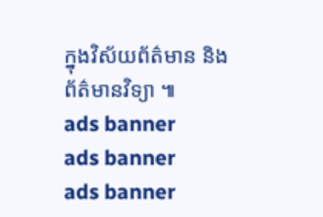ក្នុងវិស័យព័ត៌មាន និងព័ត៌មានវិទ្យា ៕
ads banner
ads banner
ads banner